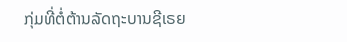ກຸ່ມທີ່ຕໍ່ຕ້ານລັດຖະບານຊີເຣຍ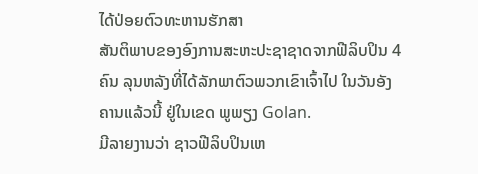ໄດ້ປ່ອຍຕົວທະຫານຮັກສາ
ສັນຕິພາບຂອງອົງການສະຫະປະຊາຊາດຈາກຟີລິບປິນ 4
ຄົນ ລຸນຫລັງທີ່ໄດ້ລັກພາຕົວພວກເຂົາເຈົ້າໄປ ໃນວັນອັງ
ຄານແລ້ວນີ້ ຢູ່ໃນເຂດ ພູພຽງ Golan.
ມີລາຍງານວ່າ ຊາວຟີລິບປິນເຫ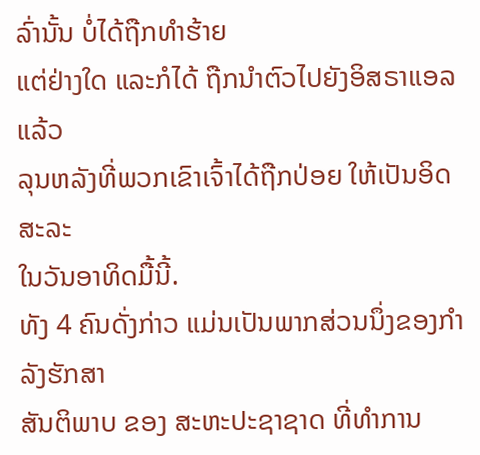ລົ່ານັ້ນ ບໍ່ໄດ້ຖືກທໍາຮ້າຍ
ແຕ່ຢ່າງໃດ ແລະກໍໄດ້ ຖືກນໍາຕົວໄປຍັງອິສຣາແອລແລ້ວ
ລຸນຫລັງທີ່ພວກເຂົາເຈົ້າໄດ້ຖືກປ່ອຍ ໃຫ້ເປັນອິດສະລະ
ໃນວັນອາທິດມື້ນີ້.
ທັງ 4 ຄົນດັ່ງກ່າວ ແມ່ນເປັນພາກສ່ວນນຶ່ງຂອງກຳລັງຮັກສາ
ສັນຕິພາບ ຂອງ ສະຫະປະຊາຊາດ ທີ່ທໍາການ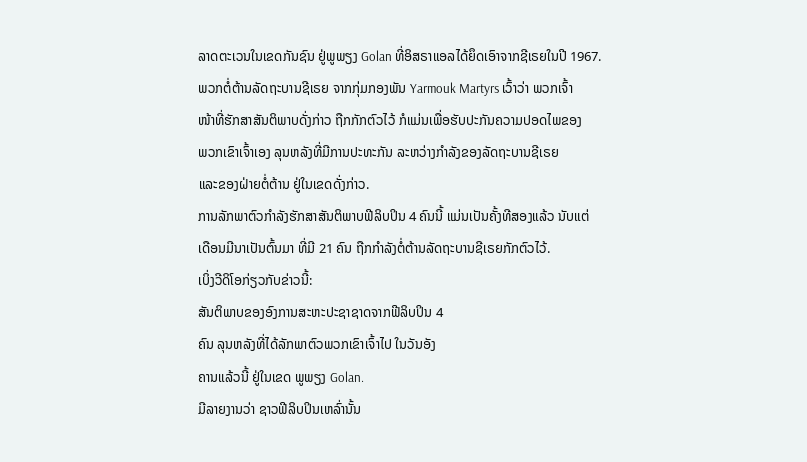ລາດຕະເວນໃນເຂດກັນຊົນ ຢູ່ພູພຽງ Golan ທີ່ອິສຣາແອລໄດ້ຍຶດເອົາຈາກຊີເຣຍໃນປີ 1967.
ພວກຕໍ່ຕ້ານລັດຖະບານຊີເຣຍ ຈາກກຸ່ມກອງພັນ Yarmouk Martyrs ເວົ້າວ່າ ພວກເຈົ້າ
ໜ້າທີ່ຮັກສາສັນຕິພາບດັ່ງກ່າວ ຖືກກັກຕົວໄວ້ ກໍແມ່ນເພື່ອຮັບປະກັນຄວາມປອດໄພຂອງ
ພວກເຂົາເຈົ້າເອງ ລຸນຫລັງທີ່ມີການປະທະກັນ ລະຫວ່າງກໍາລັງຂອງລັດຖະບານຊີເຣຍ
ແລະຂອງຝ່າຍຕໍ່ຕ້ານ ຢູ່ໃນເຂດດັ່ງກ່າວ.
ການລັກພາຕົວກຳລັງຮັກສາສັນຕິພາບຟີລິບປິນ 4 ຄົນນີ້ ແມ່ນເປັນຄັ້ງທີສອງແລ້ວ ນັບແຕ່
ເດືອນມີນາເປັນຕົ້ນມາ ທີ່ມີ 21 ຄົນ ຖືກກຳລັງຕໍ່ຕ້ານລັດຖະບານຊີເຣຍກັກຕົວໄວ້.
ເບິ່ງວີດິໂອກ່ຽວກັບຂ່າວນີ້:
ສັນຕິພາບຂອງອົງການສະຫະປະຊາຊາດຈາກຟີລິບປິນ 4
ຄົນ ລຸນຫລັງທີ່ໄດ້ລັກພາຕົວພວກເຂົາເຈົ້າໄປ ໃນວັນອັງ
ຄານແລ້ວນີ້ ຢູ່ໃນເຂດ ພູພຽງ Golan.
ມີລາຍງານວ່າ ຊາວຟີລິບປິນເຫລົ່ານັ້ນ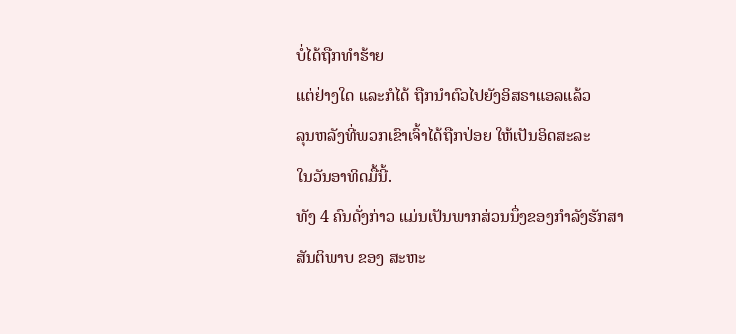ບໍ່ໄດ້ຖືກທໍາຮ້າຍ
ແຕ່ຢ່າງໃດ ແລະກໍໄດ້ ຖືກນໍາຕົວໄປຍັງອິສຣາແອລແລ້ວ
ລຸນຫລັງທີ່ພວກເຂົາເຈົ້າໄດ້ຖືກປ່ອຍ ໃຫ້ເປັນອິດສະລະ
ໃນວັນອາທິດມື້ນີ້.
ທັງ 4 ຄົນດັ່ງກ່າວ ແມ່ນເປັນພາກສ່ວນນຶ່ງຂອງກຳລັງຮັກສາ
ສັນຕິພາບ ຂອງ ສະຫະ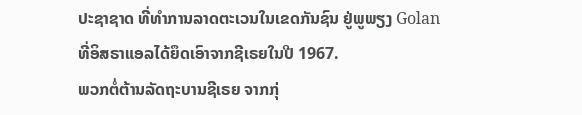ປະຊາຊາດ ທີ່ທໍາການລາດຕະເວນໃນເຂດກັນຊົນ ຢູ່ພູພຽງ Golan ທີ່ອິສຣາແອລໄດ້ຍຶດເອົາຈາກຊີເຣຍໃນປີ 1967.
ພວກຕໍ່ຕ້ານລັດຖະບານຊີເຣຍ ຈາກກຸ່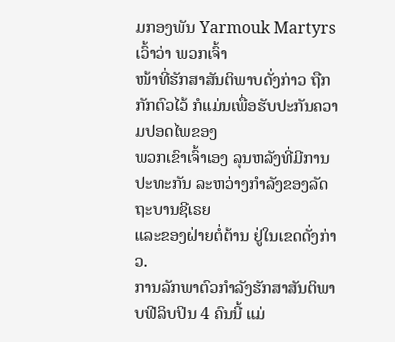ມກອງພັນ Yarmouk Martyrs ເວົ້າວ່າ ພວກເຈົ້າ
ໜ້າທີ່ຮັກສາສັນຕິພາບດັ່ງກ່າວ ຖືກກັກຕົວໄວ້ ກໍແມ່ນເພື່ອຮັບປະກັນຄວາມປອດໄພຂອງ
ພວກເຂົາເຈົ້າເອງ ລຸນຫລັງທີ່ມີການປະທະກັນ ລະຫວ່າງກໍາລັງຂອງລັດຖະບານຊີເຣຍ
ແລະຂອງຝ່າຍຕໍ່ຕ້ານ ຢູ່ໃນເຂດດັ່ງກ່າວ.
ການລັກພາຕົວກຳລັງຮັກສາສັນຕິພາບຟີລິບປິນ 4 ຄົນນີ້ ແມ່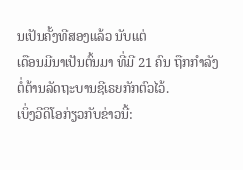ນເປັນຄັ້ງທີສອງແລ້ວ ນັບແຕ່
ເດືອນມີນາເປັນຕົ້ນມາ ທີ່ມີ 21 ຄົນ ຖືກກຳລັງຕໍ່ຕ້ານລັດຖະບານຊີເຣຍກັກຕົວໄວ້.
ເບິ່ງວີດິໂອກ່ຽວກັບຂ່າວນີ້: